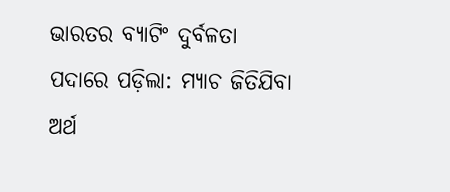ଭାରତର ବ୍ୟାଟିଂ ଦୁର୍ବଳତା ପଦାରେ ପଡ଼ିଲା: ମ୍ୟାଚ ଜିତିଯିବା ଅର୍ଥ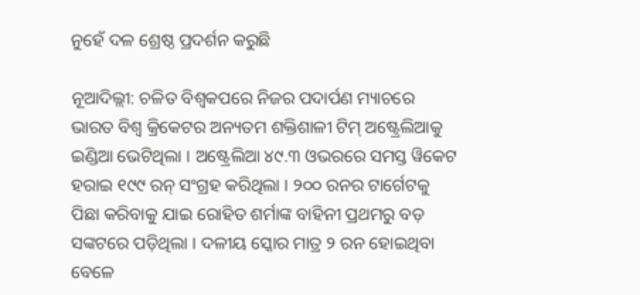ନୁହେଁ ଦଳ ଶ୍ରେଷ୍ଠ ପ୍ରଦର୍ଶନ କରୁଛି

ନୂଆଦିଲ୍ଲୀ: ଚଳିତ ବିଶ୍ୱକପରେ ନିଜର ପଦାର୍ପଣ ମ୍ୟାଚରେ ଭାରତ ବିଶ୍ୱ କ୍ରିକେଟର ଅନ୍ୟତମ ଶକ୍ତିଶାଳୀ ଟିମ୍ ଅଷ୍ଟ୍ରେଲିଆକୁ ଇଣ୍ଡିଆ ଭେଟିଥିଲା । ଅଷ୍ଟ୍ରେଲିଆ ୪୯.୩ ଓଭରରେ ସମସ୍ତ ୱିକେଟ ହରାଇ ୧୯୯ ରନ୍ ସଂଗ୍ରହ କରିଥିଲା । ୨୦୦ ରନର ଟାର୍ଗେଟକୁ ପିଛା କରିବାକୁ ଯାଇ ରୋହିତ ଶର୍ମାଙ୍କ ବାହିନୀ ପ୍ରଥମରୁ ବଡ଼ ସଙ୍କଟରେ ପଡ଼ିଥିଲା । ଦଳୀୟ ସ୍କୋର ମାତ୍ର ୨ ରନ ହୋଇଥିବା ବେଳେ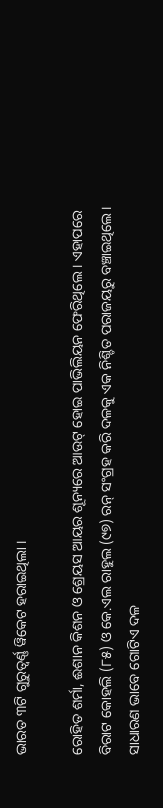ଭାରତ ୩ଟି ଗୁରୁତ୍ୱର୍ଣ୍ଣ ୱିକେଟ ହରାଇଥିଲା ।

ରୋହିତ ଶର୍ମା, ଈଶାନ କିଶନ ଓ ଶ୍ରେୟସ ଆୟର ଶୂନ୍ୟରେ ଆଉଟ୍ ହୋଇ ପାଭିଲିୟନ ଫେରିଥିଲେ । ଏହାପରେ ବିରାଟ କୋହଲି (୮୫) ଓ କେ.ଏଲ ରାହୁଲ (୯୭) ରନ୍ ସଂଗ୍ରହ କରି ଦଳକୁ ଏକ ନିଶ୍ଚିତ ପରାଜୟରୁ ବଞ୍ଚାଇଥିଲେ । ସାଧାରଣ ଭାବେ ଗୋଟିଏ ଦଳ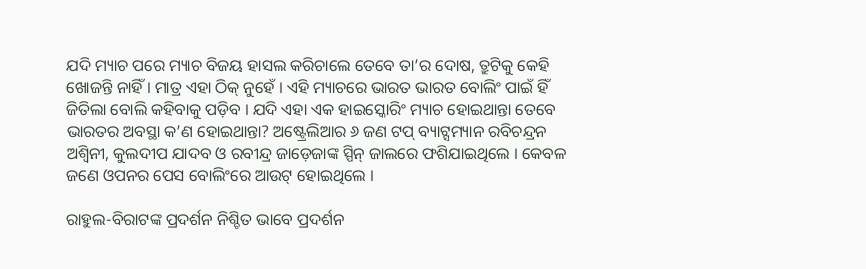ଯଦି ମ୍ୟାଚ ପରେ ମ୍ୟାଚ ବିଜୟ ହାସଲ କରିଚାଲେ ତେବେ ତା’ର ଦୋଷ, ତ୍ରୁଟିକୁ କେହି ଖୋଜନ୍ତି ନାହିଁ । ମାତ୍ର ଏହା ଠିକ୍ ନୁହେଁ । ଏହି ମ୍ୟାଚରେ ଭାରତ ଭାରତ ବୋଲିଂ ପାଇଁ ହିଁ ଜିତିଲା ବୋଲି କହିବାକୁ ପଡ଼ିବ । ଯଦି ଏହା ଏକ ହାଇସ୍କୋରିଂ ମ୍ୟାଚ ହୋଇଥାନ୍ତା ତେବେ ଭାରତର ଅବସ୍ଥା କ’ଣ ହୋଇଥାନ୍ତା? ଅଷ୍ଟ୍ରେଲିଆର ୬ ଜଣ ଟପ୍ ବ୍ୟାଟ୍ସମ୍ୟାନ ରବିଚନ୍ଦ୍ରନ ଅଶ୍ୱିନୀ, କୁଲଦୀପ ଯାଦବ ଓ ରବୀନ୍ଦ୍ର ଜାଡ଼େଜାଙ୍କ ସ୍ପିନ୍ ଜାଲରେ ଫଶିଯାଇଥିଲେ । କେବଳ ଜଣେ ଓପନର ପେସ ବୋଲିଂରେ ଆଉଟ୍ ହୋଇଥିଲେ ।

ରାହୁଲ-ବିରାଟଙ୍କ ପ୍ରଦର୍ଶନ ନିଶ୍ଚିତ ଭାବେ ପ୍ରଦର୍ଶନ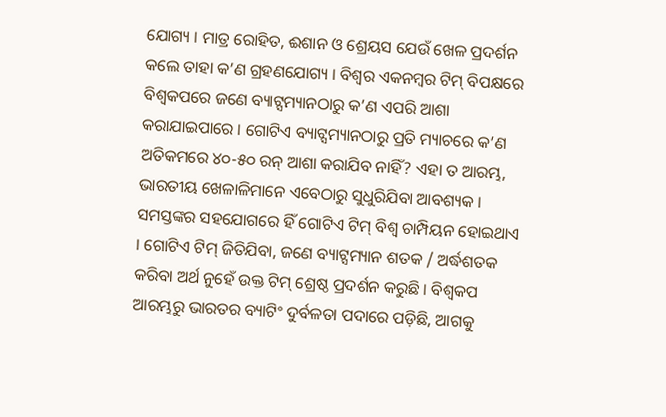ଯୋଗ୍ୟ । ମାତ୍ର ରୋହିତ, ଈଶାନ ଓ ଶ୍ରେୟସ ଯେଉଁ ଖେଳ ପ୍ରଦର୍ଶନ କଲେ ତାହା କ’ଣ ଗ୍ରହଣଯୋଗ୍ୟ । ବିଶ୍ୱର ଏକନମ୍ବର ଟିମ୍ ବିପକ୍ଷରେ ବିଶ୍ୱକପରେ ଜଣେ ବ୍ୟାଟ୍ସମ୍ୟାନଠାରୁ କ’ଣ ଏପରି ଆଶା କରାଯାଇପାରେ । ଗୋଟିଏ ବ୍ୟାଟ୍ସମ୍ୟାନଠାରୁ ପ୍ରତି ମ୍ୟାଚରେ କ’ଣ ଅତିକମରେ ୪୦-୫୦ ରନ୍ ଆଶା କରାଯିବ ନାହିଁ? ଏହା ତ ଆରମ୍ଭ, ଭାରତୀୟ ଖେଳାଳିମାନେ ଏବେଠାରୁ ସୁଧୁରିଯିବା ଆବଶ୍ୟକ । ସମସ୍ତଙ୍କର ସହଯୋଗରେ ହିଁ ଗୋଟିଏ ଟିମ୍ ବିଶ୍ୱ ଚାମ୍ପିୟନ ହୋଇଥାଏ । ଗୋଟିଏ ଟିମ୍ ଜିତିଯିବା, ଜଣେ ବ୍ୟାଟ୍ସମ୍ୟାନ ଶତକ / ଅର୍ଦ୍ଧଶତକ କରିବା ଅର୍ଥ ନୁହେଁ ଉକ୍ତ ଟିମ୍ ଶ୍ରେଷ୍ଠ ପ୍ରଦର୍ଶନ କରୁଛି । ବିଶ୍ୱକପ ଆରମ୍ଭରୁ ଭାରତର ବ୍ୟାଟିଂ ଦୁର୍ବଳତା ପଦାରେ ପଡ଼ିଛି, ଆଗକୁ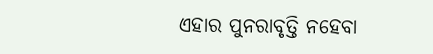ଏହାର ପୁନରାବୃତ୍ତି ନହେବା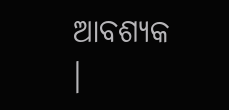ଆବଶ୍ୟକ ।